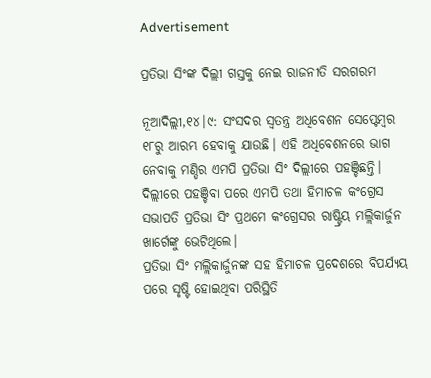Advertisement

ପ୍ରତିଭା ସିଂଙ୍କ ଦିଲ୍ଲୀ ଗସ୍ତକୁ ନେଇ ରାଜନୀତି ସରଗରମ

ନୂଆଦିଲ୍ଲୀ,୧୪।୯: ସଂସଦର ସ୍ବତନ୍ତ୍ର ଅଧିବେଶନ ସେପ୍ଟେମ୍ବର ୧୮ରୁ ଆରମ୍ଭ ହେବାକୁ ଯାଉଛି। ଏହି ଅଧିବେଶନରେ ଭାଗ ନେବାକୁ ମଣ୍ଡିର ଏମପି ପ୍ରତିଭା ସିଂ ଦିଲ୍ଲୀରେ ପହଞ୍ଚିଛନ୍ତି। ଦିଲ୍ଲୀରେ ପହଞ୍ଚିବା ପରେ ଏମପି ତଥା ହିମାଚଳ କଂଗ୍ରେସ ସଭାପତି ପ୍ରତିଭା ସିଂ ପ୍ରଥମେ କଂଗ୍ରେସର ରାଷ୍ଟ୍ରିୟ ମଲ୍ଲିକାର୍ଜୁନ ଖାର୍ଗେଙ୍କୁ ଭେଟିଥିଲେ।
ପ୍ରତିଭା ସିଂ ମଲ୍ଲିକାର୍ଜୁନଙ୍କ ସହ ହିମାଚଳ ପ୍ରଦେଶରେ ବିପର୍ଯ୍ୟୟ ପରେ ସୃଷ୍ଟି ହୋଇଥିବା ପରିସ୍ଥିତି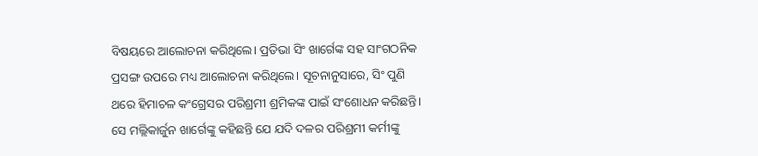ବିଷୟରେ ଆଲୋଚନା କରିଥିଲେ। ପ୍ରତିଭା ସିଂ ଖାର୍ଗେଙ୍କ ସହ ସାଂଗଠନିକ ପ୍ରସଙ୍ଗ ଉପରେ ମଧ୍ୟ ଆଲୋଚନା କରିଥିଲେ। ସୂଚନାନୁସାରେ, ସିଂ ପୁଣି ଥରେ ହିମାଚଳ କଂଗ୍ରେସର ପରିଶ୍ରମୀ ଶ୍ରମିକଙ୍କ ପାଇଁ ସଂଶୋଧନ କରିଛନ୍ତି। ସେ ମଲ୍ଲିକାର୍ଜୁନ ଖାର୍ଗେଙ୍କୁ କହିଛନ୍ତି ଯେ ଯଦି ଦଳର ପରିଶ୍ରମୀ କର୍ମୀଙ୍କୁ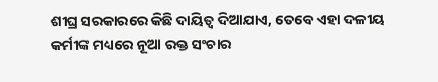ଶୀଘ୍ର ସରକାରରେ କିଛି ଦାୟିତ୍ୱ ଦିଆଯାଏ, ତେବେ ଏହା ଦଳୀୟ କର୍ମୀଙ୍କ ମଧ୍ୟରେ ନୂଆ ରକ୍ତ ସଂଚାର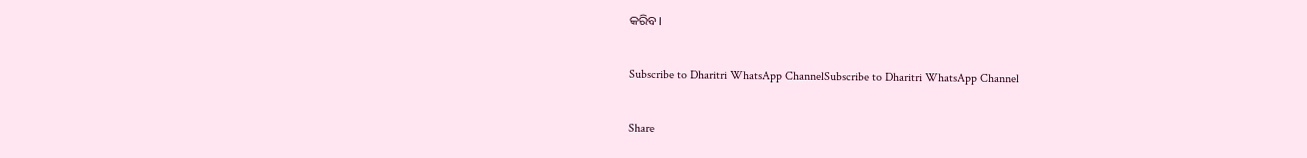କରିବ।

Subscribe to Dharitri WhatsApp ChannelSubscribe to Dharitri WhatsApp Channel

Share